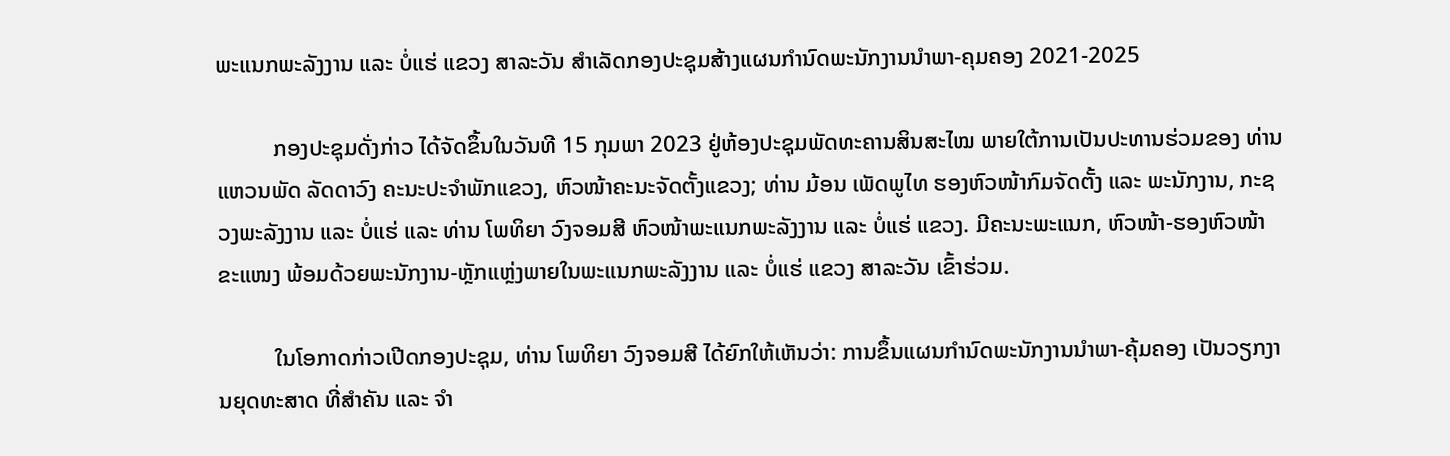ພະແນກພະລັງງານ ແລະ ບໍ່ແຮ່ ແຂວງ ສາລະວັນ ສຳເລັດກອງປະຊຸມສ້າງແຜນກຳນົດພະນັກງານນຳພາ-ຄຸມຄອງ 2021-2025

          ກອງປະຊຸມດັ່ງກ່າວ ໄດ້ຈັດຂຶ້ນໃນວັນທີ 15 ກຸມພາ 2023 ຢູ່ຫ້ອງປະຊຸມພັດທະຄານສິນສະໄໝ ພາຍໃຕ້ການເປັນປະທານຮ່ວມຂອງ ທ່ານ ແຫວນພັດ ລັດດາວົງ ຄະນະປະຈຳພັກແຂວງ, ຫົວໜ້າຄະນະຈັດຕັ້ງແຂວງ; ທ່ານ ມ້ອນ ເພັດພູໄທ ຮອງຫົວໜ້າກົມຈັດຕັ້ງ ແລະ ພະນັກງານ, ກະຊວງພະລັງງານ ແລະ ບໍ່ແຮ່ ແລະ ທ່ານ ໂພທິຍາ ວົງຈອມສີ ຫົວໜ້າພະແນກພະລັງງານ ແລະ ບໍ່ແຮ່ ແຂວງ. ມີຄະນະພະແນກ, ຫົວໜ້າ-ຮອງຫົວໜ້າຂະແໜງ ພ້ອມດ້ວຍພະນັກງານ-ຫຼັກແຫຼ່ງພາຍໃນພະແນກພະລັງງານ ແລະ ບໍ່ແຮ່ ແຂວງ ສາລະວັນ ເຂົ້າຮ່ວມ.

          ໃນໂອກາດກ່າວເປີດກອງປະຊຸມ, ທ່ານ ໂພທິຍາ ວົງຈອມສີ ໄດ້ຍົກໃຫ້ເຫັນວ່າ: ການຂຶ້ນແຜນກຳນົດພະນັກງານນຳພາ-ຄຸ້ມຄອງ ເປັນວຽກງານຍຸດທະສາດ ທີ່ສຳຄັນ ແລະ ຈຳ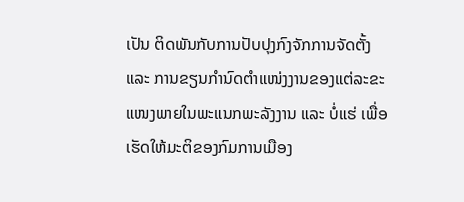ເປັນ ຕິດພັນກັບການປັບປຸງກົງຈັກການຈັດຕັ້ງ ແລະ ການຂຽນກຳນົດຕຳແໜ່ງງານຂອງແຕ່ລະຂະແໜງພາຍໃນພະແນກພະລັງງານ ແລະ ບໍ່ແຮ່ ເພື່ອເຮັດໃຫ້ມະຕິຂອງກົມການເມືອງ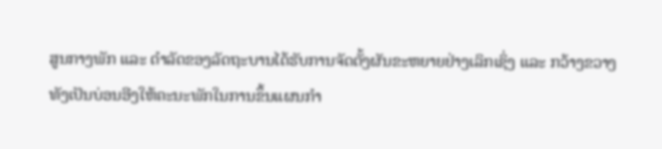ສູນກາງພັກ ແລະ ດຳລັດຂອງລັດຖະບານໄດ້ຮັບການຈັດຕັ້ງຜັນຂະຫຍາຍຢ່າງເລິກເຊິ່ງ ແລະ ກວ້າງຂວາງ ທັງເປັນບ່ອນອີງໃຫ້ຄະນະພັກໃນການຂຶ້ນແຜນກຳ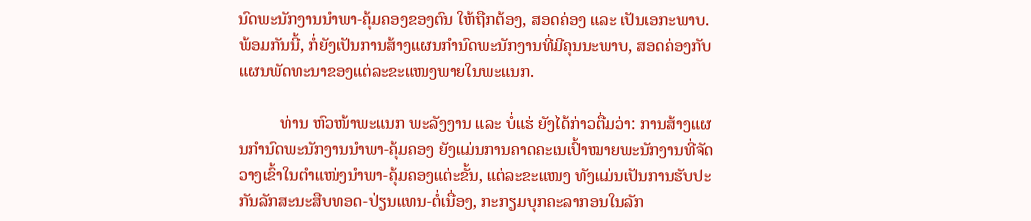ນົດພະນັກງານນຳພາ-ຄຸ້ມຄອງຂອງຕົນ ໃຫ້ຖືກຕ້ອງ, ສອດຄ່ອງ ແລະ ເປັນເອກະພາບ. ພ້ອມກັນນີ້, ກໍ່ຍັງເປັນການສ້າງແຜນກຳນົດພະນັກງານທີ່ມີຄຸນນະພາບ, ສອດຄ່ອງກັບແຜນພັດທະນາຂອງແຕ່ລະຂະແໜງພາຍໃນພະແນກ.

          ທ່ານ ຫົວໜ້າພະແນກ ພະລັງງານ ແລະ ບໍ່ແຮ່ ຍັງໄດ້ກ່າວຕື່ມວ່າ: ການສ້າງແຜນກຳນົດພະນັກງານນຳພາ-ຄຸ້ມຄອງ ຍັງແມ່ນການຄາດຄະເນເປົ້າໝາຍພະນັກງານທີ່ຈັດວາງເຂົ້າໃນຕຳແໜ່ງນຳພາ-ຄຸ້ມຄອງແຕ່ະຂັ້ນ, ແຕ່ລະຂະແໜງ ທັງແມ່ນເປັນການຮັບປະກັນລັກສະນະສືບທອດ-ປ່ຽນແທນ-ຕໍ່ເນື່ອງ, ກະກຽມບຸກຄະລາກອນໃນລັກ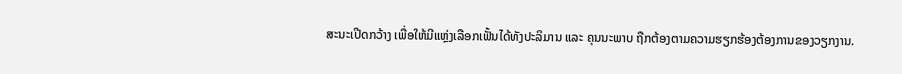ສະນະເປີດກວ້າງ ເພື່ອໃຫ້ມີແຫຼ່ງເລືອກເຟັ້ນໄດ້ທັງປະລິມານ ແລະ ຄຸນນະພາບ ຖືກຕ້ອງຕາມຄວາມຮຽກຮ້ອງຕ້ອງການຂອງວຽກງານ.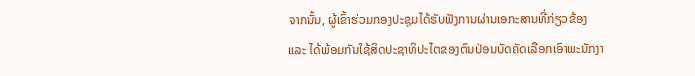ຈາກນັ້ນ, ຜູ້ເຂົ້າຮ່ວມກອງປະຊຸມໄດ້ຮັບຟັງການຜ່ານເອກະສານທີ່ກ່ຽວຂ້ອງ ແລະ ໄດ້ພ້ອມກັນໃຊ້ສິດປະຊາທິປະໄຕຂອງຕົນປ່ອນບັດຄັດເລືອກເອົາພະນັກງາ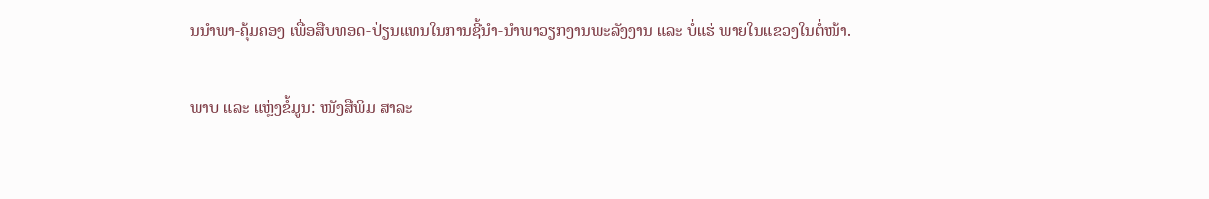ນນຳພາ-ຄຸ້ມຄອງ ເພື່ອສືບທອດ-ປ່ຽນແທນໃນການຊີ້ນຳ-ນຳພາວຽກງານພະລັງງານ ແລະ ບໍ່ແຮ່ ພາຍໃນແຂວງໃນຕໍ່ໜ້າ.

ພາບ ແລະ ແຫຼ່ງຂໍ້ມູນ: ໜັງສືພິມ ສາລະ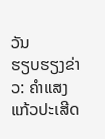ວັນ
ຮຽບຮຽງຂ່າວ: ຄຳແສງ ແກ້ວປະເສີດ